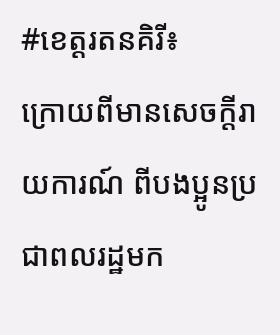#ខេត្តរតនគិរី៖
ក្រោយពីមានសេចក្តីរាយការណ៍ ពីបងប្អូនប្រជាពលរដ្ឋមក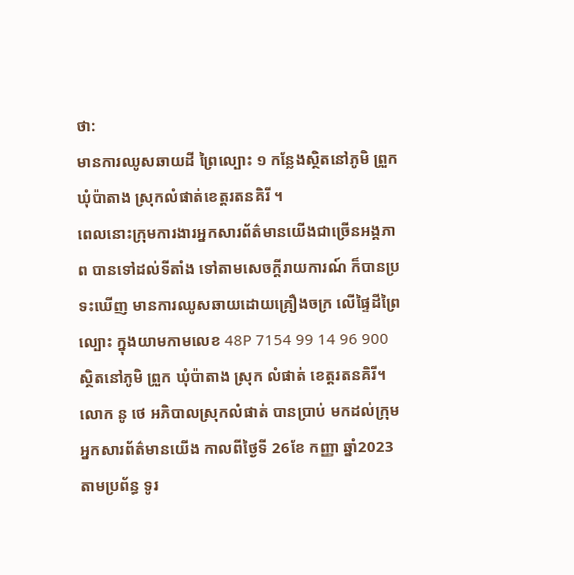ថា:
មានការឈូសឆាយដី ព្រៃល្បោះ ១ កន្លែងស្ថិតនៅភូមិ ព្រួក ឃុំប៉ាតាង ស្រុកលំផាត់ខេត្តរតនគិរី ។
ពេលនោះក្រុមការងារអ្នកសារព័ត៌មានយើងជាច្រើនអង្គភាព បានទៅដល់ទីតាំង ទៅតាមសេចក្តីរាយការណ៍ ក៏បានប្រទះឃើញ មានការឈូសឆាយដោយគ្រឿងចក្រ លើផ្ទៃដីព្រៃល្បោះ ក្នុងយាមកាមលេខ 48P 7154 99 14 96 900 ស្ថិតនៅភូមិ ព្រួក ឃុំប៉ាតាង ស្រុក លំផាត់ ខេត្តរតនគិរី។
លោក នូ ថេ អភិបាលស្រុកលំផាត់ បានប្រាប់ មកដល់ក្រុមអ្នកសារព័ត៌មានយើង កាលពីថ្ងៃទី 26ខែ កញ្ញា ឆ្នាំ2023 តាមប្រព័ន្ធ ទូរ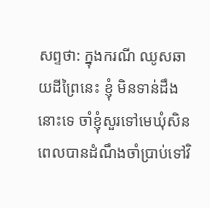សព្ទថា: ក្នុងករណី ឈូសឆាយដីព្រៃនេះ ខ្ញុំ មិនទាន់ដឹងនោះទេ ចាំខ្ញុំសួរទៅមេឃុំសិន ពេលបានដំណឹងចាំប្រាប់ទៅវិ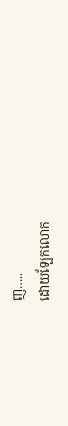ញ…..
ដោយឡែកលោក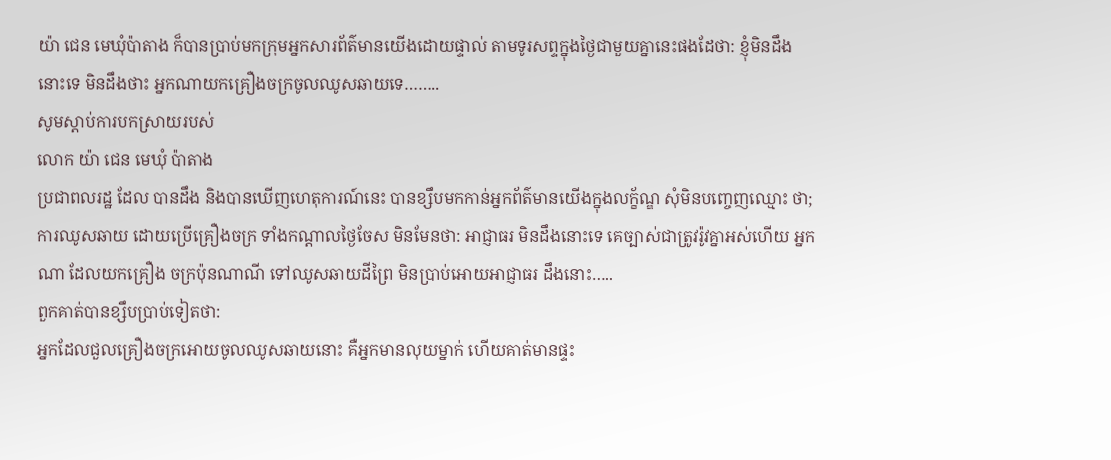យ៉ា ជេន មេឃុំប៉ាតាង ក៏បានប្រាប់មកក្រុមអ្នកសារព័ត៌មានយើងដោយផ្ទាល់ តាមទូរសព្ទក្នុងថ្ងៃជាមួយគ្នានេះផងដែថា: ខ្ញុំមិនដឹងនោះទេ មិនដឹងថាះ អ្នកណាយកគ្រឿងចក្រចូលឈូសឆាយទេ……..
សូមស្តាប់ការបកស្រាយរបស់
លោក យ៉ា ជេន មេឃុំ ប៉ាតាង
ប្រជាពលរដ្ឋ ដែល បានដឹង និងបានឃើញហេតុការណ៍នេះ បានខ្សឹបមកកាន់អ្នកព័ត៌មានយើងក្នុងលក្ខ័ណ្ឌ សុំមិនបញ្ចេញឈ្មោះ ថា;
ការឈូសឆាយ ដោយប្រើគ្រឿងចក្រ ទាំងកណ្តាលថ្ងៃចែស មិនមែនថា: អាជ្ញាធរ មិនដឹងនោះទេ គេច្បាស់ជាត្រូវរ៉ូវគ្នាអស់ហើយ អ្នកណា ដែលយកគ្រឿង ចក្រប៉ុនណាណី ទៅឈូសឆាយដីព្រៃ មិនប្រាប់អោយអាជ្ញាធរ ដឹងនោះ…..
ពួកគាត់បានខ្សឹបប្រាប់ទៀតថា:
អ្នកដែលជួលគ្រឿងចក្រអោយចូលឈូសឆាយនោះ គឺអ្នកមានលុយម្នាក់ ហើយគាត់មានផ្ទះ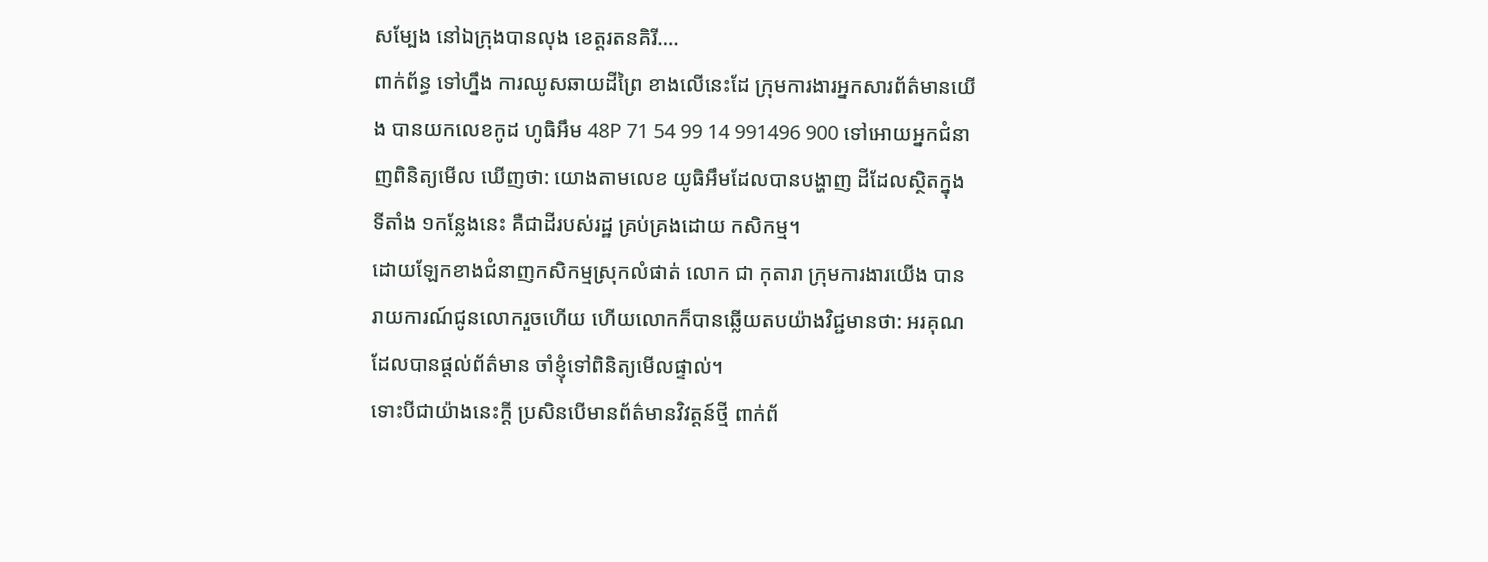សម្បែង នៅឯក្រុងបានលុង ខេត្តរតនគិរី….
ពាក់ព័ន្ធ ទៅហ្នឹង ការឈូសឆាយដីព្រៃ ខាងលើនេះដែ ក្រុមការងារអ្នកសារព័ត៌មានយើង បានយកលេខកូដ ហូធិអឹម 48P 71 54 99 14 991496 900 ទៅអោយអ្នកជំនាញពិនិត្យមើល ឃើញថា: យោងតាមលេខ យូធិអឹមដែលបានបង្ហាញ ដីដែលស្ថិតក្នុង ទីតាំង ១កន្លែងនេះ គឺជាដីរបស់រដ្ឋ គ្រប់គ្រងដោយ កសិកម្ម។
ដោយឡែកខាងជំនាញកសិកម្មស្រុកលំផាត់ លោក ជា កុតារា ក្រុមការងារយើង បានរាយការណ៍ជូនលោករួចហើយ ហើយលោកក៏បានឆ្លើយតបយ៉ាងវិជ្ជមានថា: អរគុណ ដែលបានផ្ដល់ព័ត៌មាន ចាំខ្ញុំទៅពិនិត្យមើលផ្ទាល់។
ទោះបីជាយ៉ាងនេះក្តី ប្រសិនបើមានព័ត៌មានវិវត្តន៍ថ្មី ពាក់ព័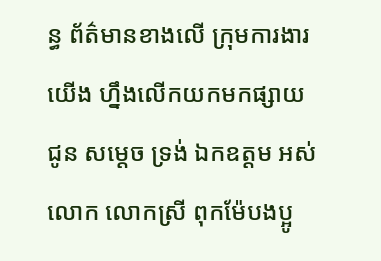ន្ធ ព័ត៌មានខាងលើ ក្រុមការងារយើង ហ្នឹងលើកយកមកផ្សាយជូន សម្តេច ទ្រង់ ឯកឧត្តម អស់លោក លោកស្រី ពុកម៉ែបងប្អូ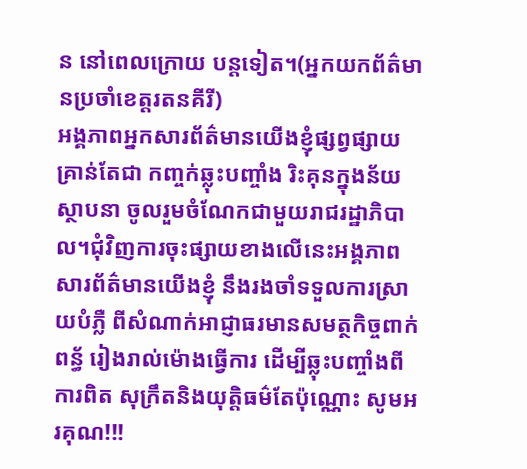ន នៅពេលក្រោយ បន្តទៀត។(អ្នកយកព័ត៌មានប្រចាំខេត្តរតនគីរី)
អង្គភាពអ្នកសារព័ត៌មានយើងខ្ញុំផ្សព្វផ្សាយគ្រាន់តែជា កញ្ចក់ឆ្លុះបញ្ចាំង រិះគុនក្នុងន័យស្ថាបនា ចូលរួមចំណែកជាមួយរាជរដ្ឋាភិបាល។ជុំវិញការចុះផ្សាយខាងលើនេះអង្គភាពសារព័ត៌មានយើងខ្ញុំ នឹងរងចាំទទួលការស្រាយបំភ្លឺ ពីសំណាក់អាជ្ញាធរមានសមត្ថកិច្ចពាក់ពន្ធ័ រៀងរាល់ម៉ោងធ្វើការ ដើម្បីឆ្លុះបញ្ចាំងពីការពិត សុក្រឹតនិងយុត្តិធម៌តែប៉ុណ្ណោះ សូមអរគុណ!!!